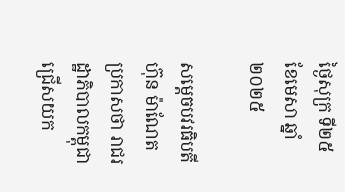ថ្ងៃសុក្រ ទី២៥ ខែមេសា ឆ្នាំ២០២៥

សម្តេចបវរធិបតី ហ៊ុន ម៉ាណែត ប្រកាសថា រាជរដ្ឋាភិបាលកម្ពុជា ជ្រើសយក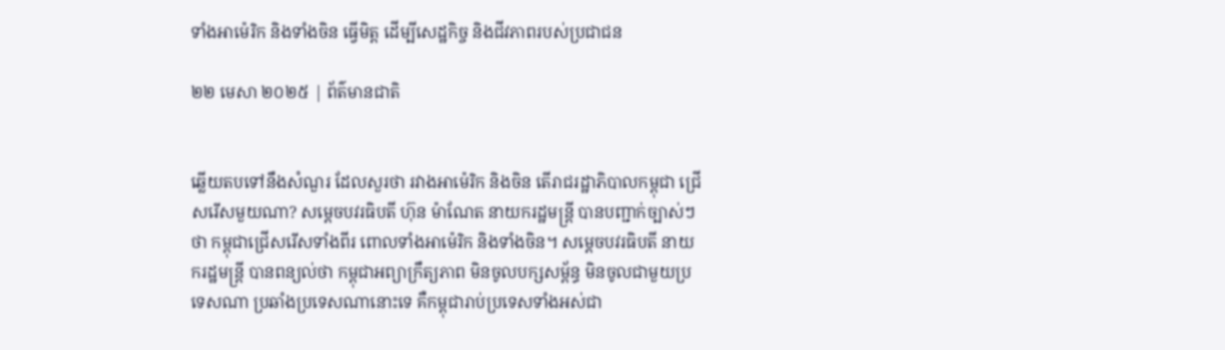ទាំងអាម៉េរិក និងទាំងចិន ធ្វើមិត្ត ដើម្បីសេដ្ឋកិច្ច និងជីវភាពរបស់ប្រជាជន

២២ មេសា ២០២៥ | ព័ត៌មានជាតិ


ឆ្លើយតបទៅនឹងសំណួរ ដែលសួរថា រវាងអាម៉េរិក និងចិន តើរាជរដ្ឋាភិបាលកម្ពុជា ជ្រើសរើសមួយណា? សម្តេចបវរធិបតី ហ៊ុន ម៉ាណែត នាយករដ្ឋមន្ត្រី បានបញ្ជាក់ច្បាស់ៗថា កម្ពុជាជ្រើសរើសទាំងពីរ ពោលទាំងអាម៉េរិក និងទាំងចិន។ សម្តេចបវរធិបតី នាយករដ្ឋមន្ត្រី បានពន្យល់ថា កម្ពុជាអព្យាក្រឹត្យភាព មិនចូលបក្សសម្ព័ន្ធ មិនចូលជាមួយប្រទេសណា ប្រឆាំងប្រទេសណានោះទេ គឺកម្ពុជារាប់ប្រទេសទាំងអស់ជា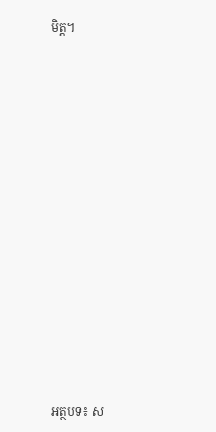មិត្ត។
















អត្ថបទ៖ ស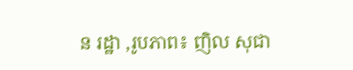ន រដ្ឋា ,រូបភាព៖ ញិល សុជា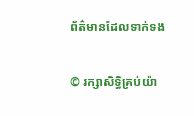ព័ត៌មានដែលទាក់ទង

© រក្សាសិទ្ធិគ្រប់យ៉ា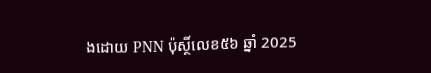ងដោយ PNN ប៉ុស្ថិ៍លេខ៥៦ ឆ្នាំ 2025